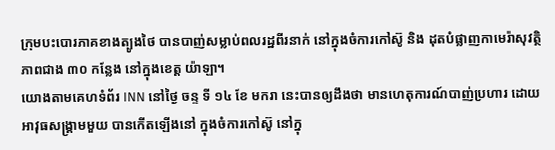កុ្រមបះបោរភាគខាងត្បូងថៃ បានបាញ់សម្លាប់ពលរដ្ឋពីរនាក់ នៅក្នុងចំការកៅស៊ូ និង ដុតបំផ្លាញកាមេរ៉ាសុវត្ថិភាពជាង ៣០ កន្លែង នៅក្នុងខេត្ត យ៉ាឡា។
យោងតាមគេហទំព័រ INN នៅថ្ងៃ ចន្ទ ទី ១៤ ខែ មករា នេះបានឲ្យដឹងថា មានហេតុការណ៍បាញ់ប្រហារ ដោយអាវុធសង្គ្រាមមួយ បានកើតឡើងនៅ ក្នុងចំការកៅស៊ូ នៅក្នុ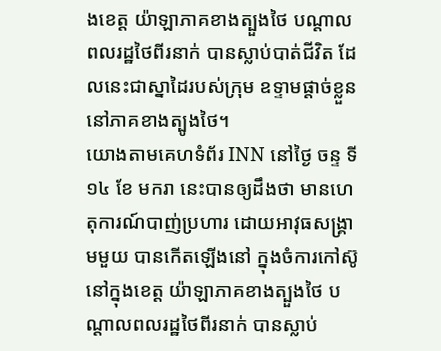ងខេត្ត យ៉ាឡាភាគខាងត្បួងថៃ បណ្តាលពលរដ្ឋថៃពីរនាក់ បានស្លាប់បាត់ជីវិត ដែលនេះជាស្នាដៃរបស់ក្រុម ឧទ្ទាមផ្តាច់ខ្លួន នៅភាគខាងត្បូងថៃ។
យោងតាមគេហទំព័រ INN នៅថ្ងៃ ចន្ទ ទី ១៤ ខែ មករា នេះបានឲ្យដឹងថា មានហេតុការណ៍បាញ់ប្រហារ ដោយអាវុធសង្គ្រាមមួយ បានកើតឡើងនៅ ក្នុងចំការកៅស៊ូ នៅក្នុងខេត្ត យ៉ាឡាភាគខាងត្បួងថៃ បណ្តាលពលរដ្ឋថៃពីរនាក់ បានស្លាប់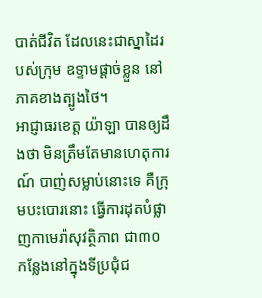បាត់ជីវិត ដែលនេះជាស្នាដៃរបស់ក្រុម ឧទ្ទាមផ្តាច់ខ្លួន នៅភាគខាងត្បូងថៃ។
អាជ្ញាធរខេត្ត យ៉ាឡា បានឲ្យដឹងថា មិនត្រឹមតែមានហេតុការណ៍ បាញ់សម្លាប់នោះទេ គឺក្រុមបះបោរនោះ ធ្វើការដុតបំផ្លាញកាមេរ៉ាសុវត្ថិភាព ជា៣០ កន្លែងនៅក្នុងទីប្រជុំជ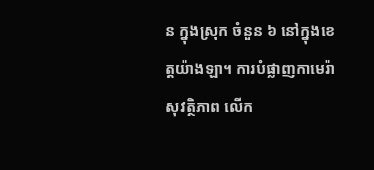ន ក្នុងស្រុក ចំនួន ៦ នៅក្នុងខេត្តយ៉ាងឡា។ ការបំផ្លាញកាមេរ៉ា សុវត្ថិភាព លើក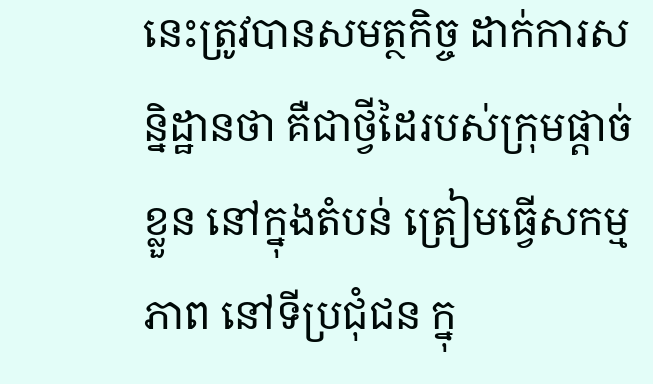នេះត្រូវបានសមត្ថកិច្ច ដាក់ការសន្និដ្ឋានថា គឺជាថ្វីដៃរបស់ក្រុមផ្តាច់ខ្លួន នៅក្នុងតំបន់ ត្រៀមធ្វើសកម្មភាព នៅទីប្រជុំជន ក្នុ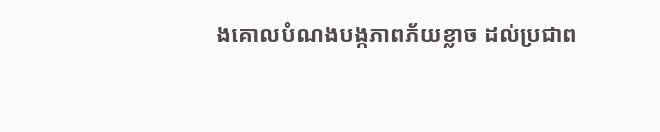ងគោលបំណងបង្កភាពភ័យខ្លាច ដល់ប្រជាព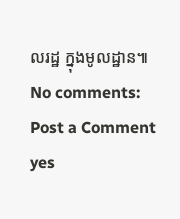លរដ្ឋ ក្នុងមូលដ្ឋាន៕
No comments:
Post a Comment
yes